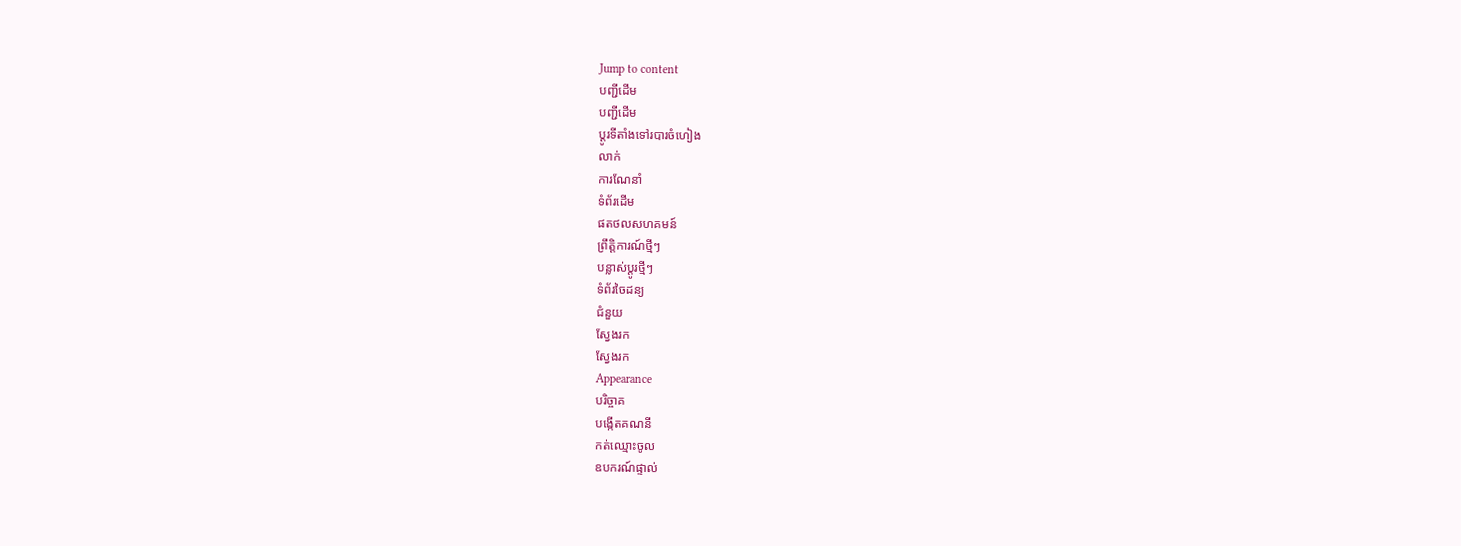Jump to content
បញ្ជីដើម
បញ្ជីដើម
ប្ដូរទីតាំងទៅរបារចំហៀង
លាក់
ការណែនាំ
ទំព័រដើម
ផតថលសហគមន៍
ព្រឹត្តិការណ៍ថ្មីៗ
បន្លាស់ប្ដូរថ្មីៗ
ទំព័រចៃដន្យ
ជំនួយ
ស្វែងរក
ស្វែងរក
Appearance
បរិច្ចាគ
បង្កើតគណនី
កត់ឈ្មោះចូល
ឧបករណ៍ផ្ទាល់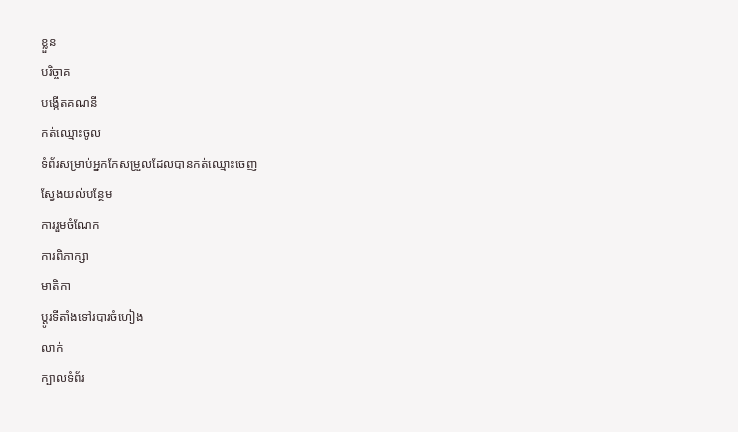ខ្លួន
បរិច្ចាគ
បង្កើតគណនី
កត់ឈ្មោះចូល
ទំព័រសម្រាប់អ្នកកែសម្រួលដែលបានកត់ឈ្មោះចេញ
ស្វែងយល់បន្ថែម
ការរួមចំណែក
ការពិភាក្សា
មាតិកា
ប្ដូរទីតាំងទៅរបារចំហៀង
លាក់
ក្បាលទំព័រ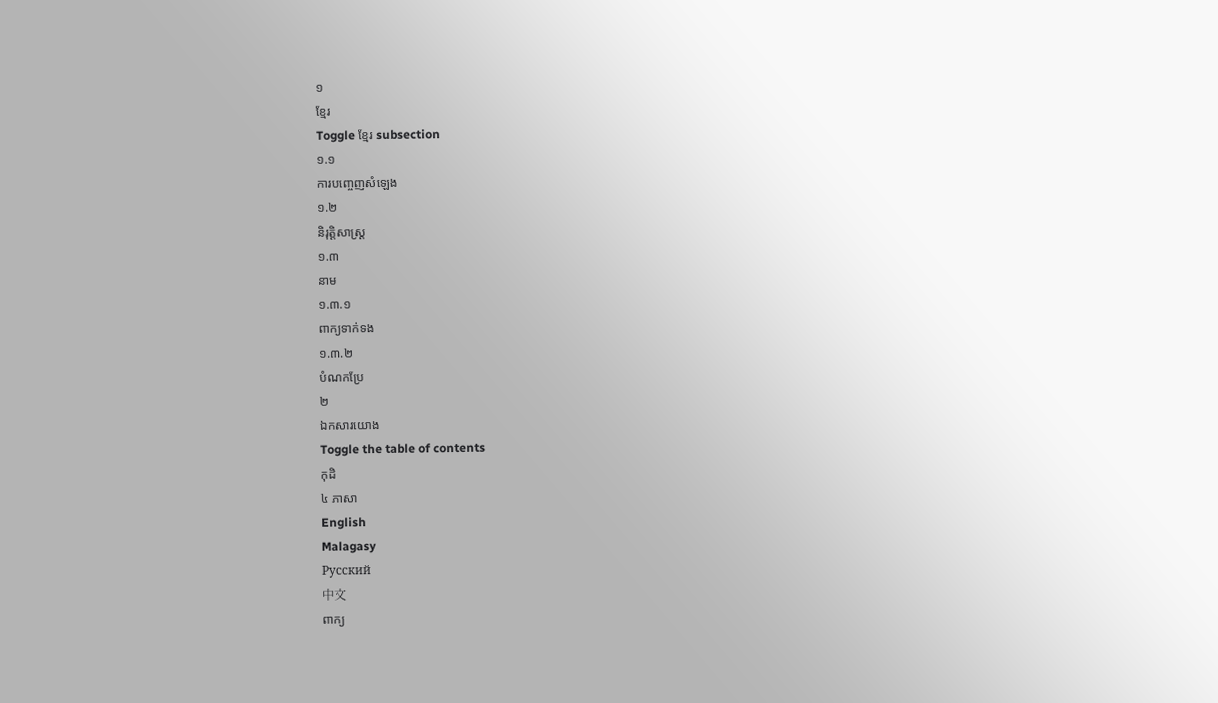១
ខ្មែរ
Toggle ខ្មែរ subsection
១.១
ការបញ្ចេញសំឡេង
១.២
និរុត្តិសាស្ត្រ
១.៣
នាម
១.៣.១
ពាក្យទាក់ទង
១.៣.២
បំណកប្រែ
២
ឯកសារយោង
Toggle the table of contents
កុដិ
៤ ភាសា
English
Malagasy
Русский
中文
ពាក្យ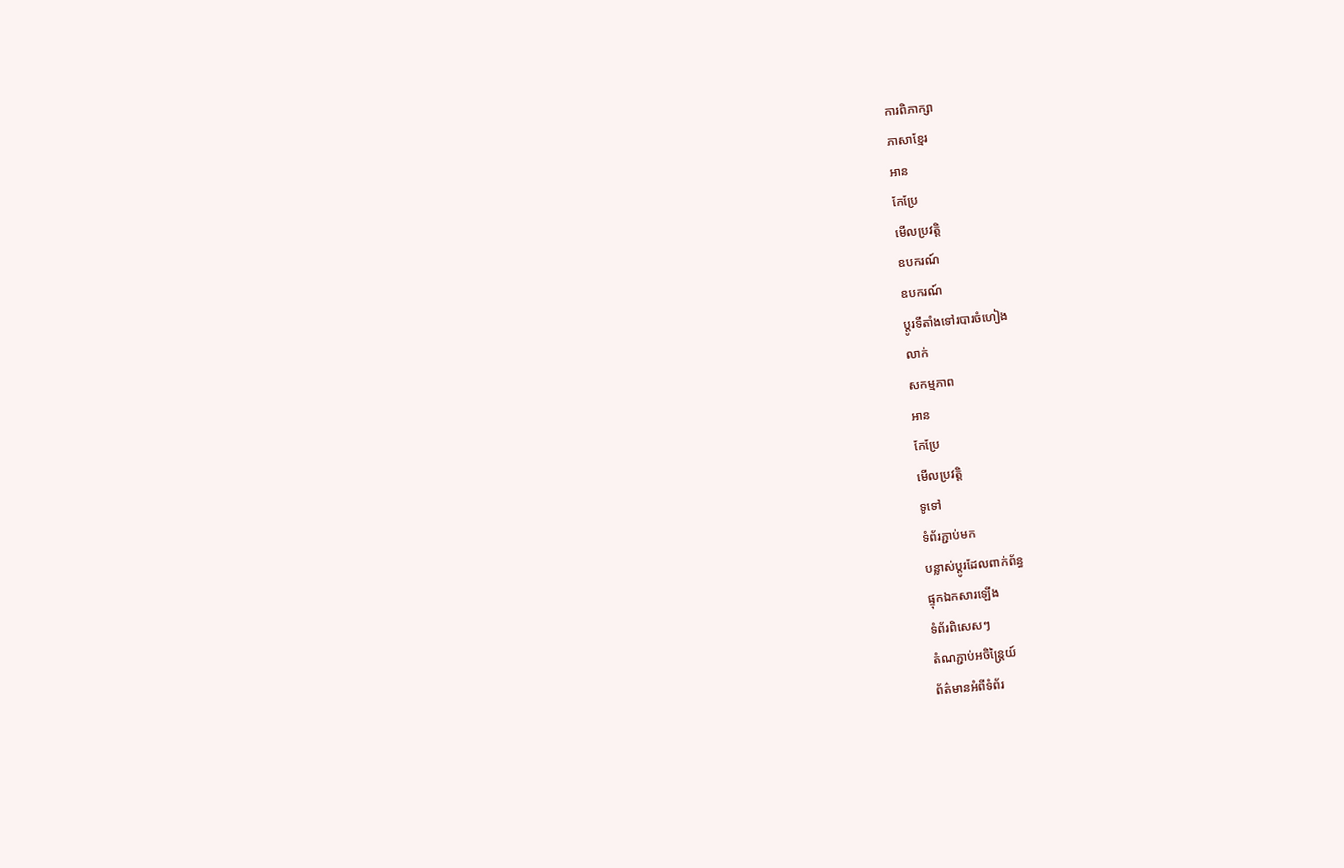ការពិភាក្សា
ភាសាខ្មែរ
អាន
កែប្រែ
មើលប្រវត្តិ
ឧបករណ៍
ឧបករណ៍
ប្ដូរទីតាំងទៅរបារចំហៀង
លាក់
សកម្មភាព
អាន
កែប្រែ
មើលប្រវត្តិ
ទូទៅ
ទំព័រភ្ជាប់មក
បន្លាស់ប្ដូរដែលពាក់ព័ន្ធ
ផ្ទុកឯកសារឡើង
ទំព័រពិសេសៗ
តំណភ្ជាប់អចិន្ត្រៃយ៍
ព័ត៌មានអំពីទំព័រ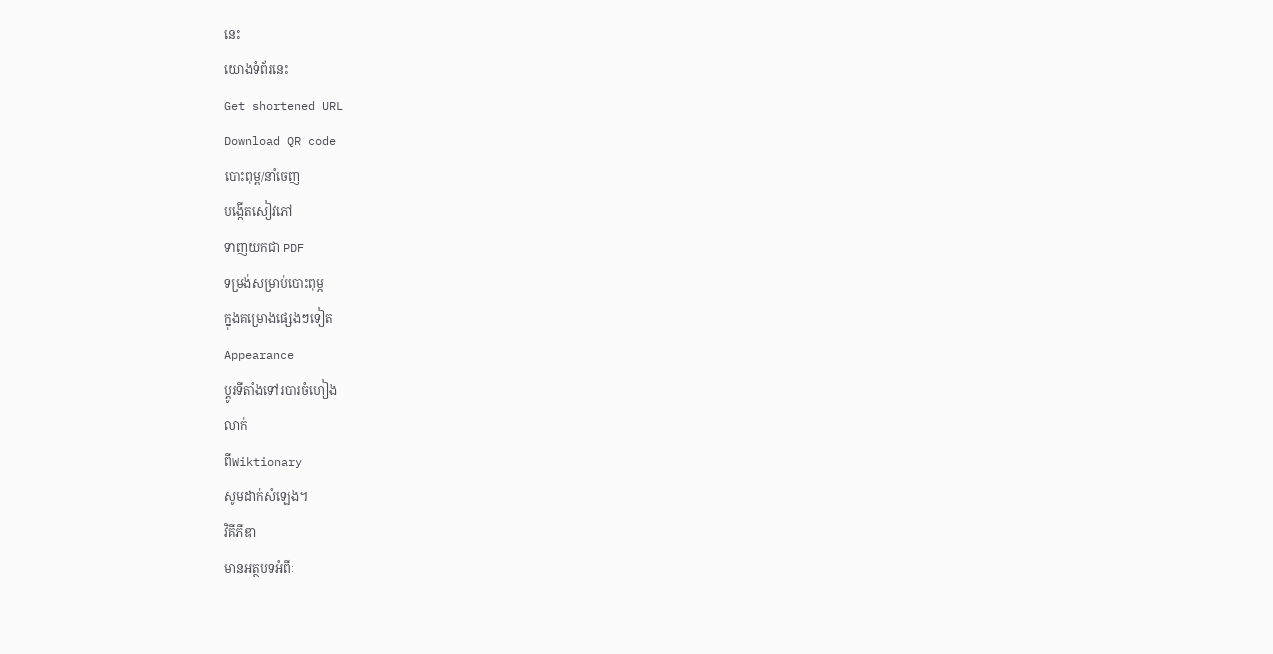នេះ
យោងទំព័រនេះ
Get shortened URL
Download QR code
បោះពុម្ព/នាំចេញ
បង្កើតសៀវភៅ
ទាញយកជា PDF
ទម្រង់សម្រាប់បោះពុម្ភ
ក្នុងគម្រោងផ្សេងៗទៀត
Appearance
ប្ដូរទីតាំងទៅរបារចំហៀង
លាក់
ពីWiktionary
សូមដាក់សំឡេង។
វិគីភីឌា
មានអត្ថបទអំពីៈ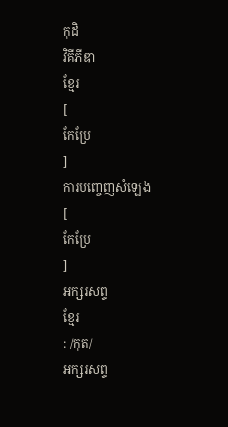កុដិ
វិគីភីឌា
ខ្មែរ
[
កែប្រែ
]
ការបញ្ចេញសំឡេង
[
កែប្រែ
]
អក្សរសព្ទ
ខ្មែរ
: /កុត/
អក្សរសព្ទ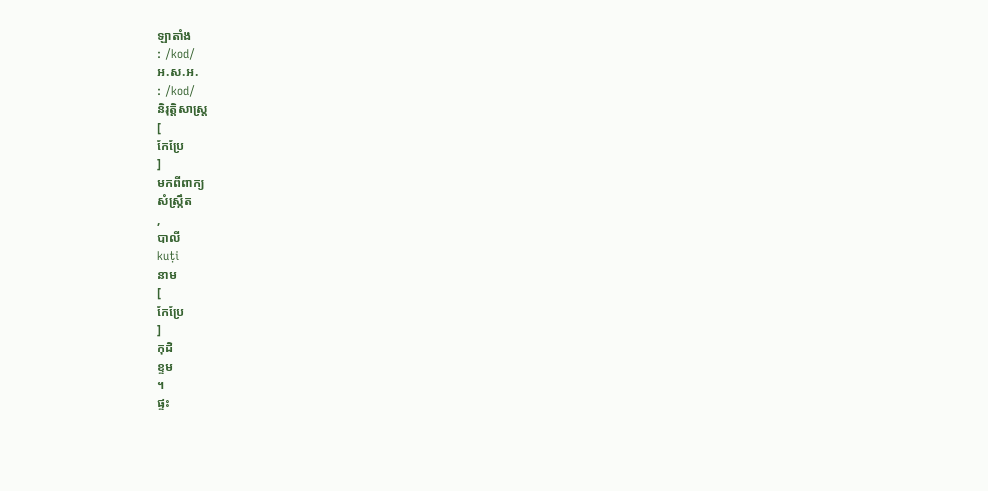ឡាតាំង
: /kod/
អ.ស.អ.
: /kod/
និរុត្តិសាស្ត្រ
[
កែប្រែ
]
មកពីពាក្យ
សំស្ក្រឹត
,
បាលី
kuṭi
នាម
[
កែប្រែ
]
កុដិ
ខ្ទម
។
ផ្ទះ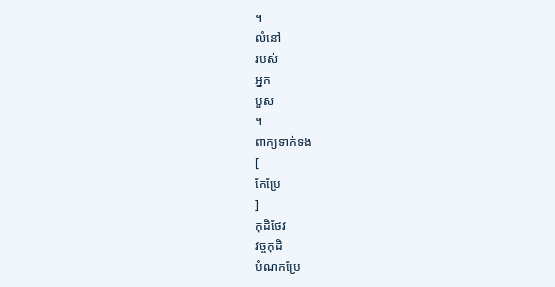។
លំនៅ
របស់
អ្នក
បួស
។
ពាក្យទាក់ទង
[
កែប្រែ
]
កុដិថែវ
វច្ចកុដិ
បំណកប្រែ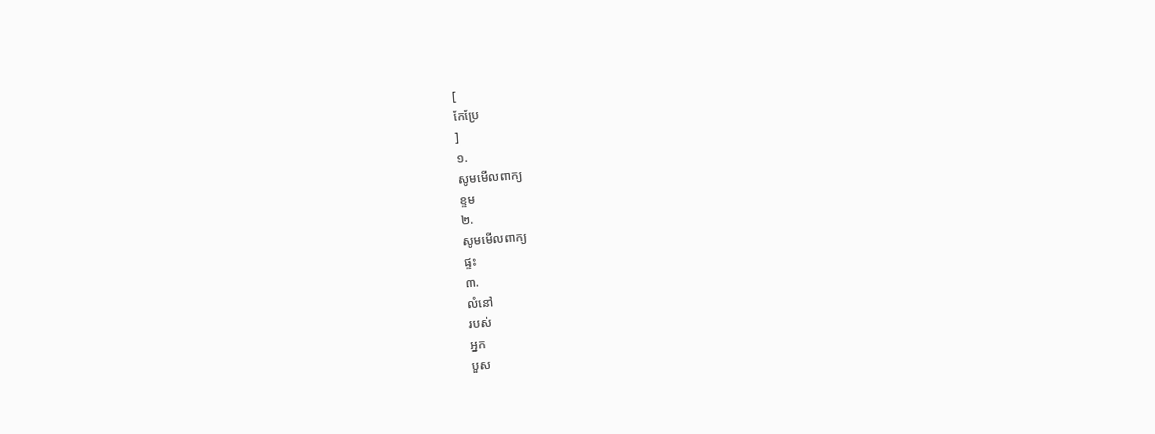[
កែប្រែ
]
១.
សូមមើលពាក្យ
ខ្ទម
២.
សូមមើលពាក្យ
ផ្ទះ
៣.
លំនៅ
របស់
អ្នក
បួស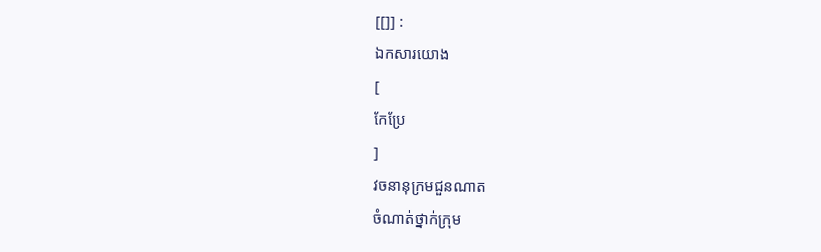[[]] :
ឯកសារយោង
[
កែប្រែ
]
វចនានុក្រមជួនណាត
ចំណាត់ថ្នាក់ក្រុម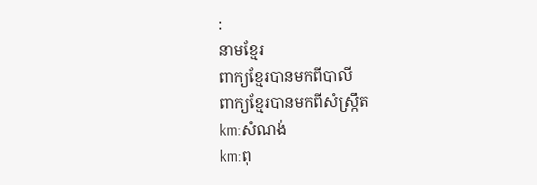:
នាមខ្មែរ
ពាក្យខ្មែរបានមកពីបាលី
ពាក្យខ្មែរបានមកពីសំស្ក្រឹត
km:សំណង់
km:ពុ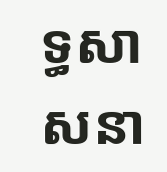ទ្ធសាសនា